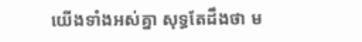យើងទាំងអស់គ្នា សុទ្ធតែដឹងថា ម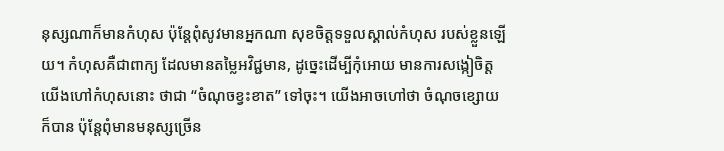នុស្សណាក៏មានកំហុស ប៉ុន្តែពុំសូវមានអ្នកណា សុខចិត្តទទួលស្គាល់កំហុស របស់ខ្លួនឡើយ។ កំហុសគឺជាពាក្យ ដែលមានតម្លៃអវិជ្ជមាន, ដូច្នេះដើម្បីកុំអោយ មានការសង្កៀចិត្ត យើងហៅកំហុសនោះ ថាជា “ចំណុចខ្វះខាត” ទៅចុះ។ យើងអាចហៅថា ចំណុចខ្សោយក៏បាន ប៉ុន្តែពុំមានមនុស្សច្រើន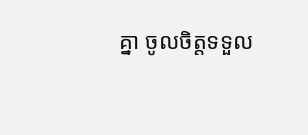គ្នា ចូលចិត្តទទួល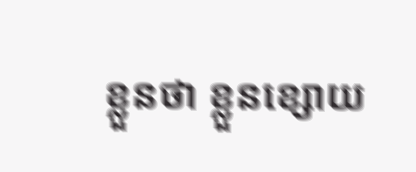ខ្លួនថា ខ្លួនខ្សោយ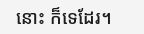នោះ ក៏ទេដែរ។